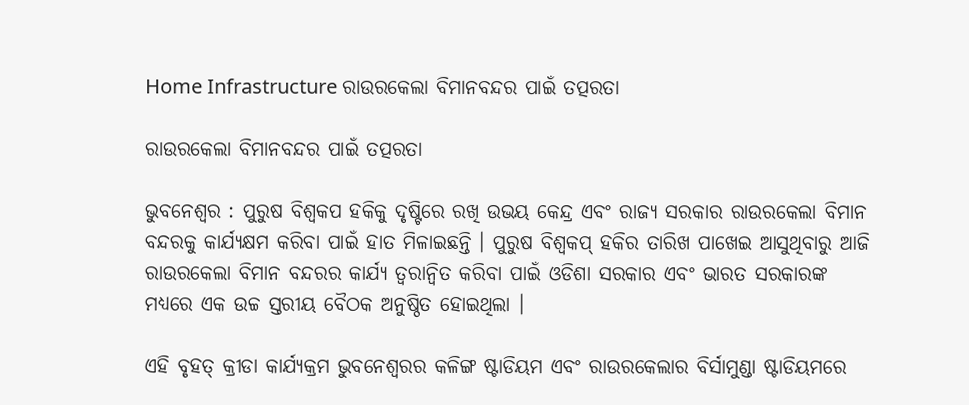Home Infrastructure ରାଉରକେଲା ବିମାନବନ୍ଦର ପାଇଁ ତତ୍ପରତା

ରାଉରକେଲା ବିମାନବନ୍ଦର ପାଇଁ ତତ୍ପରତା

ଭୁବନେଶ୍ୱର : ପୁରୁଷ ବିଶ୍ୱକପ ହକିକୁ ଦୃଷ୍ଟିରେ ରଖି ଉଭୟ କେନ୍ଦ୍ର ଏବଂ ରାଜ୍ୟ ସରକାର ରାଉରକେଲା ବିମାନ ବନ୍ଦରକୁ କାର୍ଯ୍ୟକ୍ଷମ କରିବା ପାଇଁ ହାତ ମିଳାଇଛନ୍ତି । ପୁରୁଷ ବିଶ୍ୱକପ୍‍ ହକିର ତାରିଖ ପାଖେଇ ଆସୁଥିବାରୁ ଆଜି ରାଉରକେଲା ବିମାନ ବନ୍ଦରର କାର୍ଯ୍ୟ ତ୍ୱରାନ୍ୱିତ କରିବା ପାଇଁ ଓଡିଶା ସରକାର ଏବଂ ଭାରତ ସରକାରଙ୍କ ମଧ୍ୟରେ ଏକ ଉଚ୍ଚ ସ୍ତରୀୟ ବୈଠକ ଅନୁଷ୍ଠିତ ହୋଇଥିଲା ।

ଏହି ବୃହତ୍‍ କ୍ରୀଡା କାର୍ଯ୍ୟକ୍ରମ ଭୁବନେଶ୍ୱରର କଳିଙ୍ଗ ଷ୍ଟାଡିୟମ ଏବଂ ରାଉରକେଲାର ବିର୍ସାମୁଣ୍ଡା ଷ୍ଟାଡିୟମରେ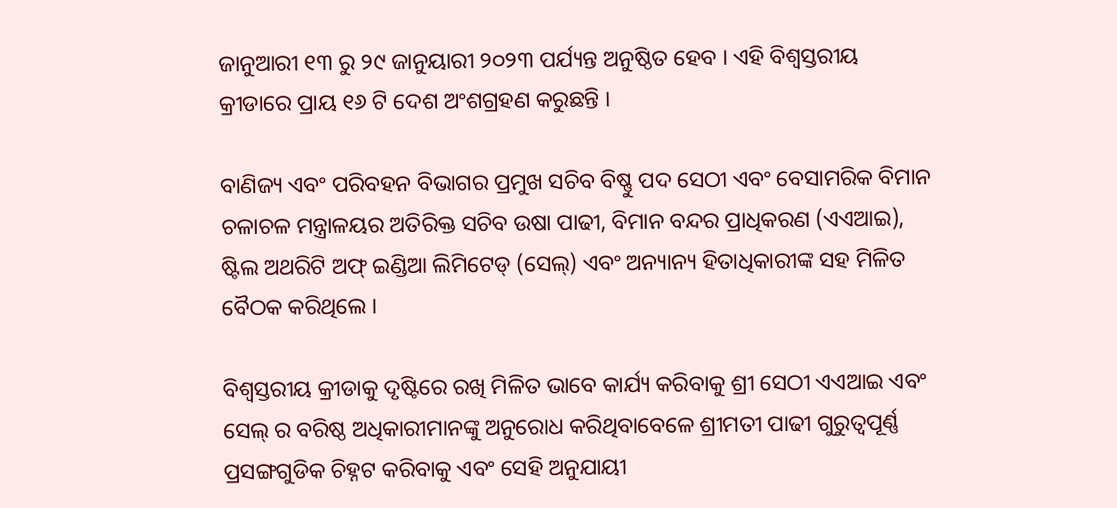ଜାନୁଆରୀ ୧୩ ରୁ ୨୯ ଜାନୁୟାରୀ ୨୦୨୩ ପର୍ଯ୍ୟନ୍ତ ଅନୁଷ୍ଠିତ ହେବ । ଏହି ବିଶ୍ୱସ୍ତରୀୟ କ୍ରୀଡାରେ ପ୍ରାୟ ୧୬ ଟି ଦେଶ ଅଂଶଗ୍ରହଣ କରୁଛନ୍ତି ।

ବାଣିଜ୍ୟ ଏବଂ ପରିବହନ ବିଭାଗର ପ୍ରମୁଖ ସଚିବ ବିଷ୍ଣୁ ପଦ ସେଠୀ ଏବଂ ବେସାମରିକ ବିମାନ ଚଳାଚଳ ମନ୍ତ୍ରାଳୟର ଅତିରିକ୍ତ ସଚିବ ଉଷା ପାଢୀ, ବିମାନ ବନ୍ଦର ପ୍ରାଧିକରଣ (ଏଏଆଇ), ଷ୍ଟିଲ ଅଥରିଟି ଅଫ୍‍ ଇଣ୍ଡିଆ ଲିମିଟେଡ୍ (ସେଲ୍‌) ଏବଂ ଅନ୍ୟାନ୍ୟ ହିତାଧିକାରୀଙ୍କ ସହ ମିଳିତ ବୈଠକ କରିଥିଲେ ।

ବିଶ୍ୱସ୍ତରୀୟ କ୍ରୀଡାକୁ ଦୃଷ୍ଟିରେ ରଖି ମିଳିତ ଭାବେ କାର୍ଯ୍ୟ କରିବାକୁ ଶ୍ରୀ ସେଠୀ ଏଏଆଇ ଏବଂ ସେଲ୍‍ ର ବରିଷ୍ଠ ଅଧିକାରୀମାନଙ୍କୁ ଅନୁରୋଧ କରିଥିବାବେଳେ ଶ୍ରୀମତୀ ପାଢୀ ଗୁରୁତ୍ୱପୂର୍ଣ୍ଣ ପ୍ରସଙ୍ଗଗୁଡିକ ଚିହ୍ନଟ କରିବାକୁ ଏବଂ ସେହି ଅନୁଯାୟୀ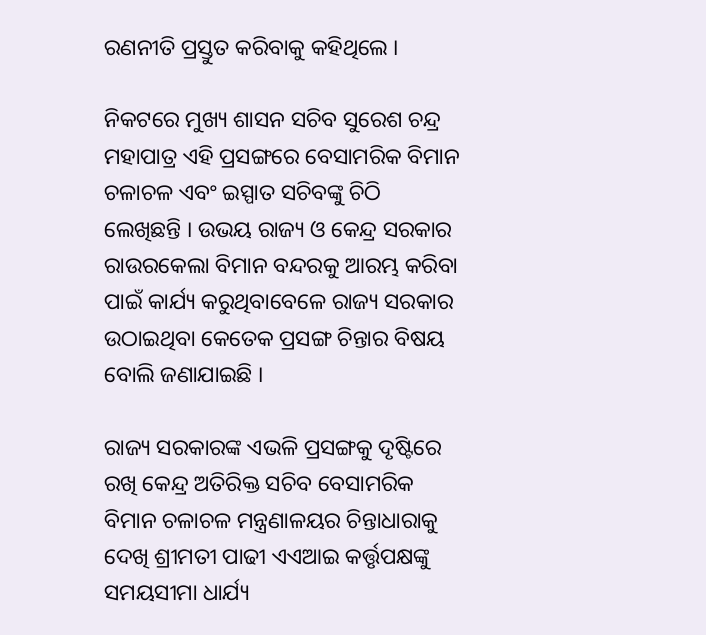ରଣନୀତି ପ୍ରସ୍ତୁତ କରିବାକୁ କହିଥିଲେ ।

ନିକଟରେ ମୁଖ୍ୟ ଶାସନ ସଚିବ ସୁରେଶ ଚନ୍ଦ୍ର ମହାପାତ୍ର ଏହି ପ୍ରସଙ୍ଗରେ ବେସାମରିକ ବିମାନ ଚଳାଚଳ ଏବଂ ଇସ୍ପାତ ସଚିବଙ୍କୁ ଚିଠି ଲେଖିଛନ୍ତି । ଉଭୟ ରାଜ୍ୟ ଓ କେନ୍ଦ୍ର ସରକାର ରାଉରକେଲା ବିମାନ ବନ୍ଦରକୁ ଆରମ୍ଭ କରିବା ପାଇଁ କାର୍ଯ୍ୟ କରୁଥିବାବେଳେ ରାଜ୍ୟ ସରକାର ଉଠାଇଥିବା କେତେକ ପ୍ରସଙ୍ଗ ଚିନ୍ତାର ବିଷୟ ବୋଲି ଜଣାଯାଇଛି ।

ରାଜ୍ୟ ସରକାରଙ୍କ ଏଭଳି ପ୍ରସଙ୍ଗକୁ ଦୃଷ୍ଟିରେ ରଖି କେନ୍ଦ୍ର ଅତିରିକ୍ତ ସଚିବ ବେସାମରିକ ବିମାନ ଚଳାଚଳ ମନ୍ତ୍ରଣାଳୟର ଚିନ୍ତାଧାରାକୁ ଦେଖି ଶ୍ରୀମତୀ ପାଢୀ ଏଏଆଇ କର୍ତ୍ତୃପକ୍ଷଙ୍କୁ ସମୟସୀମା ଧାର୍ଯ୍ୟ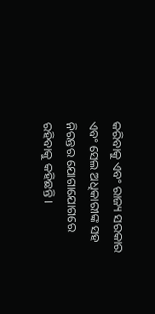କରିବାକୁ ଏବଂ ରାଜ୍ୟ ସରକାର ଏବଂ ସେଲ ଅଧିକାରୀଙ୍କ ସହ ନିରନ୍ତର ଯୋଗାଯୋଗରେ ରହିବାକୁ କହିଛନ୍ତି ।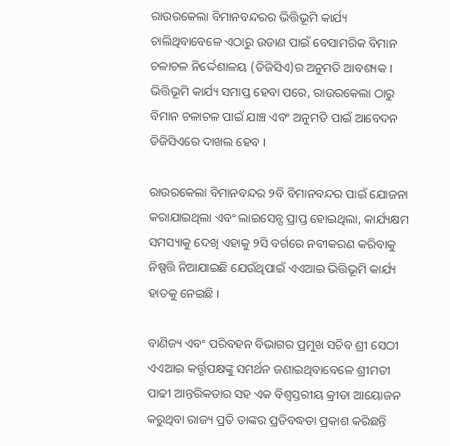ରାଉରକେଲା ବିମାନବନ୍ଦରର ଭିତ୍ତିଭୂମି କାର୍ଯ୍ୟ ଚାଲିଥିବାବେଳେ ଏଠାରୁ ଉଡାଣ ପାଇଁ ବେସାମରିକ ବିମାନ ଚଳାଚଳ ନିର୍ଦ୍ଦେଶାଳୟ (ଡିଜିସିଏ)ର ଅନୁମତି ଆବଶ୍ୟକ । ଭିତ୍ତିଭୂମି କାର୍ଯ୍ୟ ସମାପ୍ତ ହେବା ପରେ, ରାଉରକେଲା ଠାରୁ ବିମାନ ଚଳାଚଳ ପାଇଁ ଯାଞ୍ଚ ଏବଂ ଅନୁମତି ପାଇଁ ଆବେଦନ ଡିଜିସିଏରେ ଦାଖଲ ହେବ ।

ରାଉରକେଲା ବିମାନବନ୍ଦର ୨ବି ବିମାନବନ୍ଦର ପାଇଁ ଯୋଜନା କରାଯାଇଥିଲା ଏବଂ ଲାଇସେନ୍ସ ପ୍ରାପ୍ତ ହୋଇଥିଲା, କାର୍ଯ୍ୟକ୍ଷମ ସମସ୍ୟାକୁ ଦେଖି ଏହାକୁ ୨ସି ବର୍ଗରେ ନବୀକରଣ କରିବାକୁ ନିଷ୍ପତ୍ତି ନିଆଯାଇଛି ଯେଉଁଥିପାଇଁ ଏଏଆଇ ଭିତ୍ତିଭୂମି କାର୍ଯ୍ୟ ହାତକୁ ନେଇଛି ।

ବାଣିଜ୍ୟ ଏବଂ ପରିବହନ ବିଭାଗର ପ୍ରମୁଖ ସଚିବ ଶ୍ରୀ ସେଠୀ ଏଏଆଇ କର୍ତ୍ତୃପକ୍ଷଙ୍କୁ ସମର୍ଥନ ଜଣାଇଥିବାବେଳେ ଶ୍ରୀମତୀ ପାଢୀ ଆନ୍ତରିକତାର ସହ ଏକ ବିଶ୍ୱସ୍ତରୀୟ କ୍ରୀଡା ଆୟୋଜନ କରୁଥିବା ରାଜ୍ୟ ପ୍ରତି ତାଙ୍କର ପ୍ରତିବଦ୍ଧତା ପ୍ରକାଶ କରିଛନ୍ତି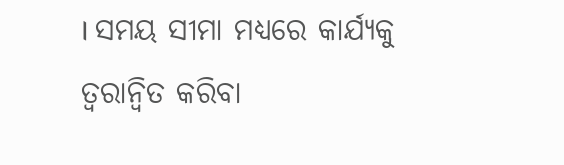। ସମୟ ସୀମା ମଧ୍ୟରେ କାର୍ଯ୍ୟକୁ ତ୍ୱରାନ୍ୱିତ କରିବା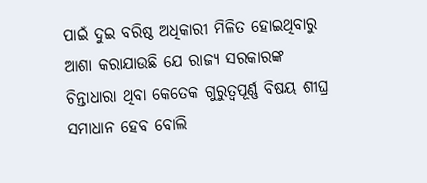ପାଇଁ ଦୁଇ ବରିଷ୍ଠ ଅଧିକାରୀ ମିଳିତ ହୋଇଥିବାରୁ ଆଶା କରାଯାଉଛି ଯେ ରାଜ୍ୟ ସରକାରଙ୍କ ଚିନ୍ତାଧାରା ଥିବା କେତେକ ଗୁରୁତ୍ୱପୂର୍ଣ୍ଣ ବିଷୟ ଶୀଘ୍ର ସମାଧାନ ହେବ ବୋଲି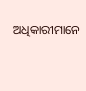ଅଧିକାରୀମାନେ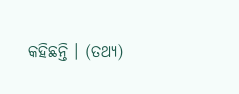କହିଛନ୍ତି । (ତଥ୍ୟ)